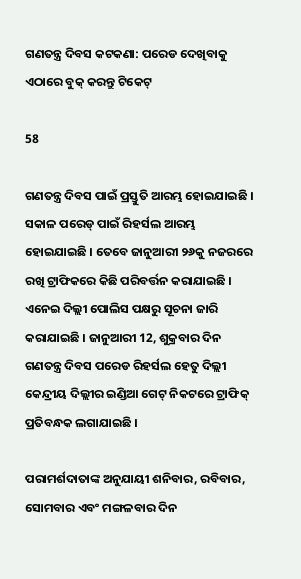ଗଣତନ୍ତ୍ର ଦିବସ କଟକଣା: ପରେଡ ଦେଖିବାକୁ ଏଠାରେ ବୁକ୍ କରନ୍ତୁ ଟିକେଟ୍

58

ଗଣତନ୍ତ୍ର ଦିବସ ପାଇଁ ପ୍ରସ୍ତୁତି ଆରମ୍ଭ ହୋଇଯାଇଛି । ସକାଳ ପରେଡ୍ ପାଇଁ ରିହର୍ସଲ ଆରମ୍ଭ ହୋଇଯାଇଛି । ତେବେ ଜାନୁଆରୀ ୨୬କୁ ନଜରରେ ରଖି ଟ୍ରାଫିକରେ କିଛି ପରିବର୍ତ୍ତନ କରାଯାଇଛି । ଏନେଇ ଦିଲ୍ଲୀ ପୋଲିସ ପକ୍ଷରୁ ସୂଚନା ଜାରି କରାଯାଇଛି । ଜାନୁଆରୀ 12, ଶୁକ୍ରବାର ଦିନ ଗଣତନ୍ତ୍ର ଦିବସ ପରେଡ ରିହର୍ସଲ ହେତୁ ଦିଲ୍ଲୀ କେନ୍ଦ୍ରୀୟ ଦିଲ୍ଲୀର ଇଣ୍ଡିଆ ଗେଟ୍ ନିକଟରେ ଟ୍ରାଫିକ୍ ପ୍ରତିବନ୍ଧକ ଲଗାଯାଇଛି ।

ପରାମର୍ଶଦାତାଙ୍କ ଅନୁଯାୟୀ ଶନିବାର, ରବିବାର, ସୋମବାର ଏବଂ ମଙ୍ଗଳବାର ଦିନ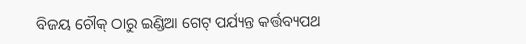ବିଜୟ ଚୌକ୍ ଠାରୁ ଇଣ୍ଡିଆ ଗେଟ୍ ପର୍ଯ୍ୟନ୍ତ କର୍ତ୍ତବ୍ୟପଥ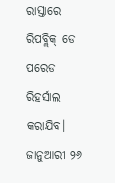ରାସ୍ତାରେ ରିପବ୍ଲିକ୍ ଡେ ପରେଡ ରିହର୍ସାଲ କରାଯିବ। ଜାନୁଆରୀ ୨୬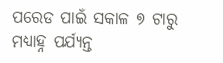ପରେଡ ପାଇଁ ସକାଳ ୭ ଟାରୁ ମଧ୍ୟାହ୍ନ ପର୍ଯ୍ୟନ୍ତ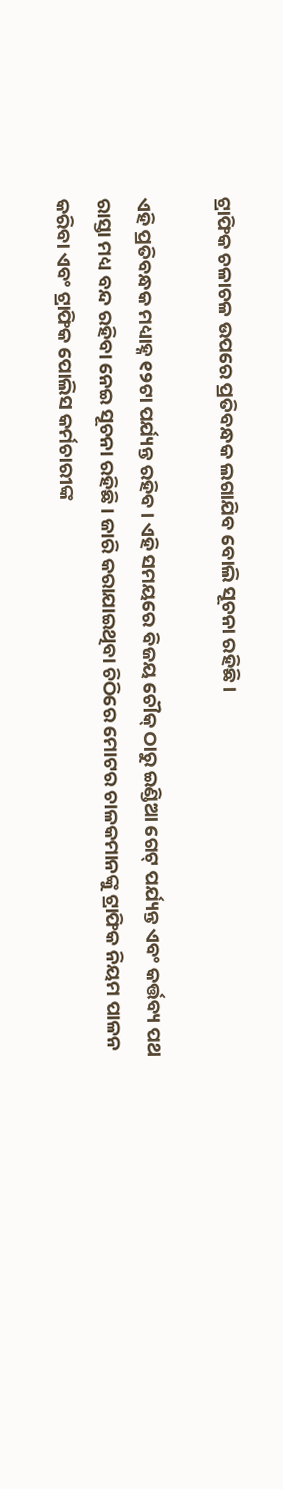ଟ୍ରାଫିକ ଚଳାଚଳ ଉପରେ ପ୍ରତିବନ୍ଧକ ଲଗାଯିବ ବୋଲି ସୂଚନା ରହିଛି ।

ଏହି ପ୍ରତିବନ୍ଧକ ମଧ୍ୟାହ୍ନ ୧୨ଟା ପର୍ଯ୍ୟନ୍ତ ରହିବ । ଏହି ସମୟରେ ବିଜୟ ଚୌକ୍ ଠାରୁ ଇଣ୍ଡିଆ ଗେଟ୍ ପର୍ଯ୍ୟନ୍ତ ଏବଂ କର୍ତ୍ତବ୍ୟ ପଥ ରାସ୍ତା ମଧ୍ୟ ବନ୍ଦ ରହିବା ନେଇ ସୂଚନା ରହିଛି । ଜାରି କରାଯାଇଥିବା ଚିଠିରେ ମୋଟର ଚାଳକମାନଙ୍କୁ ଟ୍ରାଫିକ ନିୟମ ପାଳନ କରିବା ଏବଂ ଟ୍ରାଫିକ ପୋଲିସ କର୍ମଚାରୀଙ୍କ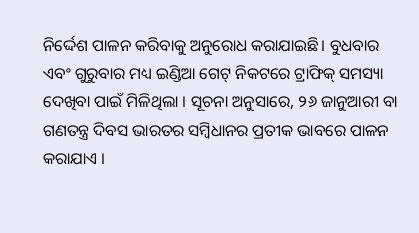ନିର୍ଦ୍ଦେଶ ପାଳନ କରିବାକୁ ଅନୁରୋଧ କରାଯାଇଛି। ବୁଧବାର ଏବଂ ଗୁରୁବାର ମଧ୍ୟ ଇଣ୍ଡିଆ ଗେଟ୍ ନିକଟରେ ଟ୍ରାଫିକ୍ ସମସ୍ୟା ଦେଖିବା ପାଇଁ ମିଳିଥିଲା । ସୂଚନା ଅନୁସାରେ, ୨୬ ଜାନୁଆରୀ ବା ଗଣତନ୍ତ୍ର ଦିବସ ଭାରତର ସମ୍ବିଧାନର ପ୍ରତୀକ ଭାବରେ ପାଳନ କରାଯାଏ ।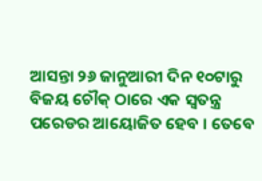ଆସନ୍ତା ୨୬ ଜାନୁଆରୀ ଦିନ ୧୦ଟାରୁ ବିଜୟ ଚୌକ୍ ଠାରେ ଏକ ସ୍ୱତନ୍ତ୍ର ପରେଡର ଆୟୋଜିତ ହେବ । ତେବେ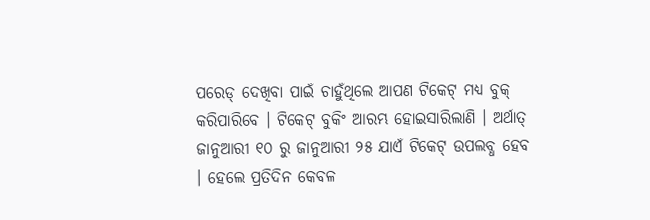ପରେଡ୍ ଦେଖିବା ପାଇଁ ଚାହୁଁଥିଲେ ଆପଣ ଟିକେଟ୍ ମଧ୍ୟ ବୁକ୍ କରିପାରିବେ । ଟିକେଟ୍ ବୁକିଂ ଆରମ୍ଭ ହୋଇସାରିଲାଣି । ଅର୍ଥାତ୍ ଜାନୁଆରୀ ୧୦ ରୁ ଜାନୁଆରୀ ୨୫ ଯାଏଁ ଟିକେଟ୍ ଉପଲବ୍ଧ ହେବ । ହେଲେ ପ୍ରତିଦିନ କେବଳ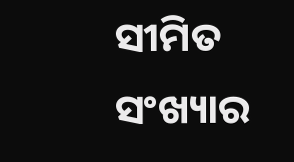ସୀମିତ ସଂଖ୍ୟାର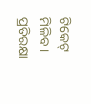ଟିକେଟ୍ ମିଳିବ । ପ୍ରତିରକ୍ଷା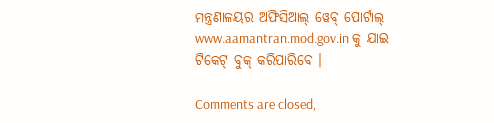ମନ୍ତ୍ରଣାଳୟର ଅଫିସିଆଲ୍ ୱେବ୍ ପୋର୍ଟାଲ୍ www.aamantran.mod.gov.in କୁ ଯାଇ ଟିକେଟ୍ ବୁକ୍ କରିପାରିବେ ।

Comments are closed,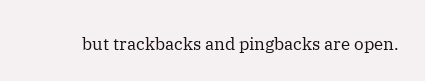but trackbacks and pingbacks are open.